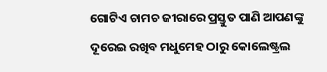ଗୋଟିଏ ଚାମଚ ଜୀରାରେ ପ୍ରସ୍ତୁତ ପାଣି ଆପଣଙ୍କୁ ଦୂରେଇ ରଖିବ ମଧୁମେହ ଠାରୁ କୋଲେଷ୍ଟ୍ରଲ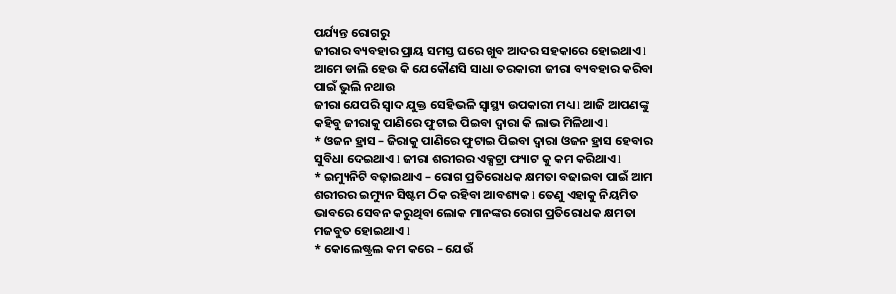ପର୍ଯ୍ୟନ୍ତ ରୋଗରୁ
ଜୀରାର ବ୍ୟବହାର ପ୍ରାୟ ସମସ୍ତ ଘରେ ଖୁବ ଆଦର ସହକାରେ ହୋଇଥାଏ l ଆମେ ଡାଲି ହେଉ କି ଯେକୌଣସି ସାଧା ତରକାରୀ ଜୀରା ବ୍ୟବହାର କରିବା ପାଇଁ ଭୁଲି ନଥାଉ
ଜୀରା ଯେପରି ସ୍ୱାଦ ଯୁକ୍ତ ସେହିଭଳି ସ୍ୱାସ୍ଥ୍ୟ ଉପକାରୀ ମଧ୍ୟ l ଆଜି ଆପଣଙ୍କୁ କହିବୁ ଜୀରାକୁ ପାଣିରେ ଫୁଟାଇ ପିଇବା ଦ୍ୱାରା କି ଲାଭ ମିଳିଥାଏ l
* ଓଜନ ହ୍ରାସ – ଜିରାକୁ ପାଣିରେ ଫୁଟାଇ ପିଇବା ଦ୍ୱାରା ଓଜନ ହ୍ରାସ ହେବାର ସୁବିଧା ଦେଇଥାଏ l ଜୀରା ଶରୀରର ଏକ୍ସଟ୍ରା ଫ୍ୟାଟ କୁ କମ କରିଥାଏ l
* ଇମ୍ୟୁନିଟି ବଢ଼ାଇଥାଏ – ରୋଗ ପ୍ରତିରୋଧକ କ୍ଷମତା ବଢାଇବା ପାଇଁ ଆମ ଶରୀରର ଇମ୍ୟୁନ ସିଷ୍ଟମ ଠିକ ରହିବା ଆବଶ୍ୟକ l ତେଣୁ ଏହାକୁ ନିୟମିତ ଭାବରେ ସେବନ କରୁଥିବା ଲୋକ ମାନଙ୍କର ରୋଗ ପ୍ରତିରୋଧକ କ୍ଷମତା ମଜବୁତ ହୋଇଥାଏ l
* କୋଲେଷ୍ଟ୍ରଲ କମ କରେ – ଯେଉଁ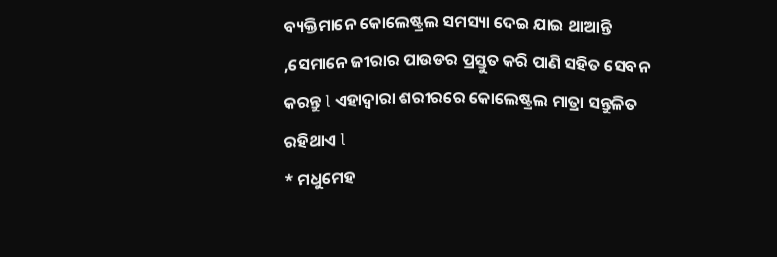ବ୍ୟକ୍ତିମାନେ କୋଲେଷ୍ଟ୍ରଲ ସମସ୍ୟା ଦେଇ ଯାଇ ଥାଆନ୍ତି ,ସେମାନେ ଜୀରାର ପାଉଡର ପ୍ରସ୍ତୁତ କରି ପାଣି ସହିତ ସେବନ କରନ୍ତୁ l ଏହାଦ୍ୱାରା ଶରୀରରେ କୋଲେଷ୍ଟ୍ରଲ ମାତ୍ରା ସନ୍ତୁଳିତ ରହିଥାଏ l
* ମଧୁମେହ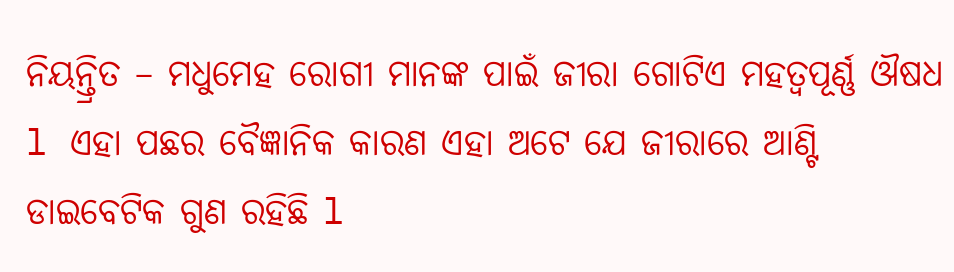ନିୟନ୍ତ୍ରିତ – ମଧୁମେହ ରୋଗୀ ମାନଙ୍କ ପାଇଁ ଜୀରା ଗୋଟିଏ ମହତ୍ଵପୂର୍ଣ୍ଣ ଔଷଧ l ଏହା ପଛର ବୈଜ୍ଞାନିକ କାରଣ ଏହା ଅଟେ ଯେ ଜୀରାରେ ଆଣ୍ଟି ଡାଇବେଟିକ ଗୁଣ ରହିଛି l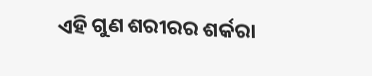ଏହି ଗୁଣ ଶରୀରର ଶର୍କରା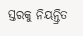ସ୍ତରକୁ ନିୟନ୍ତ୍ରିତ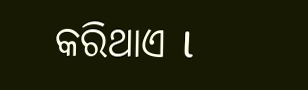କରିଥାଏ l